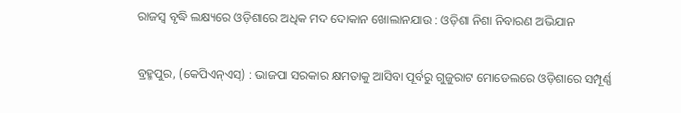ରାଜସ୍ୱ ବୃଦ୍ଧି ଲକ୍ଷ୍ୟରେ ଓଡ଼ିଶାରେ ଅଧିକ ମଦ ଦୋକାନ ଖୋଲାନଯାଉ : ଓଡ଼ିଶା ନିଶା ନିବାରଣ ଅଭିଯାନ

ବ୍ରହ୍ମପୁର, (କେପିଏନ୍‌ଏସ୍‌) : ଭାଜପା ସରକାର କ୍ଷମତାକୁ ଆସିବା ପୂର୍ବରୁ ଗୁଜୁରାଟ ମୋଡେଲରେ ଓଡ଼ିଶାରେ ସମ୍ପୂର୍ଣ୍ଣ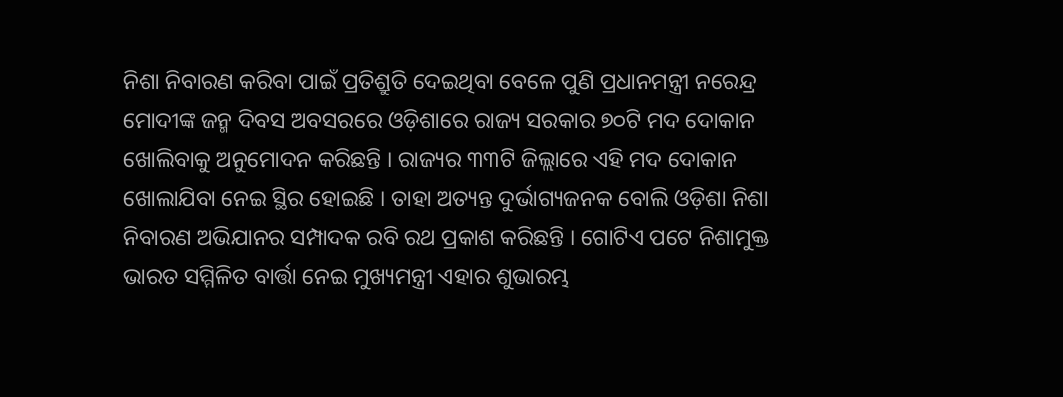ନିଶା ନିବାରଣ କରିବା ପାଇଁ ପ୍ରତିଶ୍ରୁତି ଦେଇଥିବା ବେଳେ ପୁଣି ପ୍ରଧାନମନ୍ତ୍ରୀ ନରେନ୍ଦ୍ର ମୋଦୀଙ୍କ ଜନ୍ମ ଦିବସ ଅବସରରେ ଓଡ଼ିଶାରେ ରାଜ୍ୟ ସରକାର ୭୦ଟି ମଦ ଦୋକାନ ଖୋଲିବାକୁ ଅନୁମୋଦନ କରିଛନ୍ତି । ରାଜ୍ୟର ୩୩ଟି ଜିଲ୍ଲାରେ ଏହି ମଦ ଦୋକାନ ଖୋଲାଯିବା ନେଇ ସ୍ଥିର ହୋଇଛି । ତାହା ଅତ୍ୟନ୍ତ ଦୁର୍ଭାଗ୍ୟଜନକ ବୋଲି ଓଡ଼ିଶା ନିଶା ନିବାରଣ ଅଭିଯାନର ସମ୍ପାଦକ ରବି ରଥ ପ୍ରକାଶ କରିଛନ୍ତି । ଗୋଟିଏ ପଟେ ନିଶାମୁକ୍ତ ଭାରତ ସମ୍ମିଳିତ ବାର୍ତ୍ତା ନେଇ ମୁଖ୍ୟମନ୍ତ୍ରୀ ଏହାର ଶୁଭାରମ୍ଭ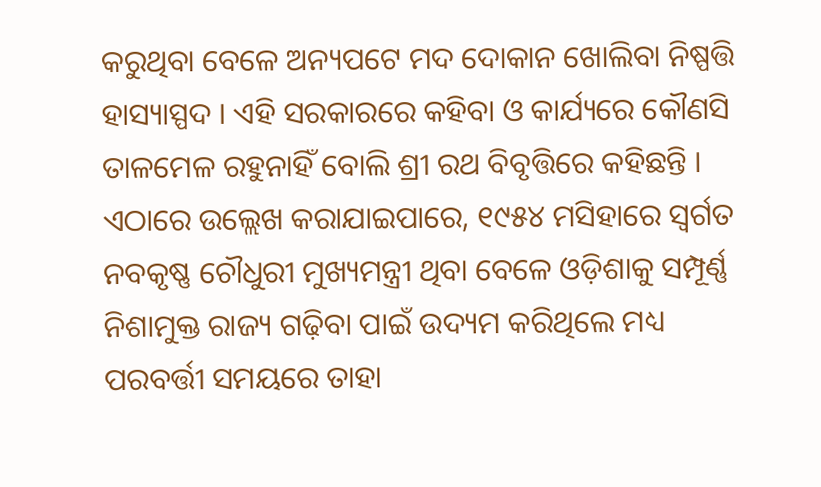କରୁଥିବା ବେଳେ ଅନ୍ୟପଟେ ମଦ ଦୋକାନ ଖୋଲିବା ନିଷ୍ପତ୍ତି ହାସ୍ୟାସ୍ପଦ । ଏହି ସରକାରରେ କହିବା ଓ କାର୍ଯ୍ୟରେ କୌଣସି ତାଳମେଳ ରହୁନାହିଁ ବୋଲି ଶ୍ରୀ ରଥ ବିବୃତ୍ତିରେ କହିଛନ୍ତି । ଏଠାରେ ଉଲ୍ଲେଖ କରାଯାଇପାରେ, ୧୯୫୪ ମସିହାରେ ସ୍ୱର୍ଗତ ନବକୃଷ୍ଣ ଚୌଧୁରୀ ମୁଖ୍ୟମନ୍ତ୍ରୀ ଥିବା ବେଳେ ଓଡ଼ିଶାକୁ ସମ୍ପୂର୍ଣ୍ଣ ନିଶାମୁକ୍ତ ରାଜ୍ୟ ଗଢ଼ିବା ପାଇଁ ଉଦ୍ୟମ କରିଥିଲେ ମଧ୍ୟ ପରବର୍ତ୍ତୀ ସମୟରେ ତାହା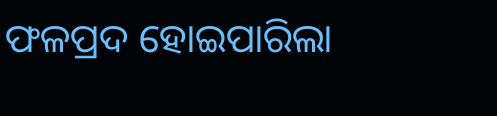ଫଳପ୍ରଦ ହୋଇପାରିଲା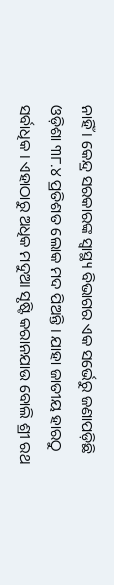ନାହିଁ । କେନ୍ଦ୍ର ସରକାରଙ୍କ ସ୍ୱାସ୍ଥ୍ୟ ବିଭାଗର ଏକ ସର୍ଭେରୁ ଜଣାପଡ଼ିଛି ଓଡ଼ିଶା ୩୮.୪ ପ୍ରତିଶତ ଲୋକ ମଦ ପିଅନ୍ତି । ଯାହା ଜାତୀୟ ହାରଠୁ ସର୍ବାଧିକ । ଏହାଠାରୁ ଅଧିକ ମଦୁଆ ସୃଷ୍ଟି କରାନଯାଉ ବୋଲି ଶ୍ରୀ ରଥ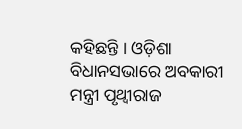କହିଛନ୍ତି । ଓଡ଼ିଶା ବିଧାନସଭାରେ ଅବକାରୀ ମନ୍ତ୍ରୀ ପୃଥ୍ୱୀରାଜ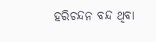ହରିଚନ୍ଦନ ବନ୍ଦ ଥିବା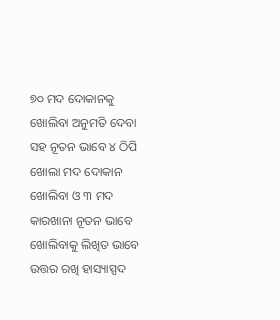୭୦ ମଦ ଦୋକାନକୁ ଖୋଲିବା ଅନୁମତି ଦେବା ସହ ନୂତନ ଭାବେ ୪ ଠିପି ଖୋଲା ମଦ ଦୋକାନ ଖୋଲିବା ଓ ୩ ମଦ କାରଖାନା ନୂତନ ଭାବେ ଖୋଲିବାକୁ ଲିଖିତ ଭାବେ ଉତ୍ତର ରଖି ହାସ୍ୟାସ୍ପଦ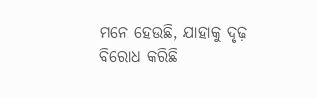ମନେ ହେଉଛି, ଯାହାକୁ ଦୃଢ଼ ବିରୋଧ କରିଛି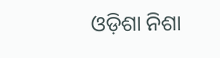ଓଡ଼ିଶା ନିଶା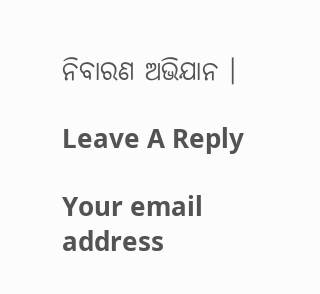ନିବାରଣ ଅଭିଯାନ ।

Leave A Reply

Your email address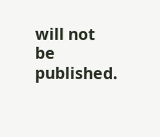will not be published.